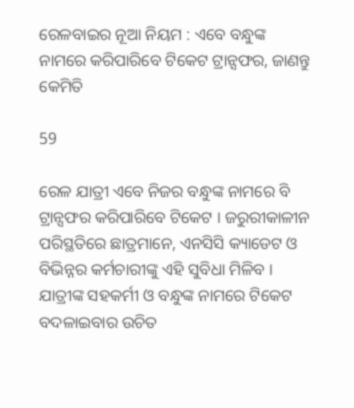ରେଳବାଇର ନୂଆ ନିୟମ : ଏବେ ବନ୍ଧୁଙ୍କ ନାମରେ କରିପାରିବେ ଟିକେଟ ଟ୍ରାନ୍ସଫର, ଜାଣନ୍ତୁ କେମିତି

59

ରେଳ ଯାତ୍ରୀ ଏବେ ନିଜର ବନ୍ଧୁଙ୍କ ନାମରେ ବି ଟ୍ରାନ୍ସଫର କରିପାରିବେ ଟିକେଟ । ଜରୁରୀକାଳୀନ ପରିସ୍ଥତିରେ ଛାତ୍ରମାନେ, ଏନସିସି କ୍ୟାଡେଟ ଓ ବିଭିନ୍ନର କର୍ମଚାରୀଙ୍କୁ ଏହି ସୁବିଧା ମିଳିବ । ଯାତ୍ରୀଙ୍କ ସହକର୍ମୀ ଓ ବନ୍ଧୁଙ୍କ ନାମରେ ଟିକେଟ ବଦଳାଇବାର ଉଚିତ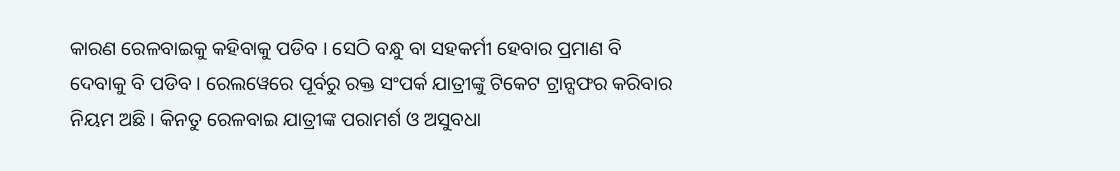କାରଣ ରେଳବାଇକୁ କହିବାକୁ ପଡିବ । ସେଠି ବନ୍ଧୁ ବା ସହକର୍ମୀ ହେବାର ପ୍ରମାଣ ବି ଦେବାକୁ ବି ପଡିବ । ରେଲୱେରେ ପୂର୍ବରୁ ରକ୍ତ ସଂପର୍କ ଯାତ୍ରୀଙ୍କୁ ଟିକେଟ ଟ୍ରାନ୍ସଫର କରିବାର ନିୟମ ଅଛି । କିନତୁ ରେଳବାଇ ଯାତ୍ରୀଙ୍କ ପରାମର୍ଶ ଓ ଅସୁବଧା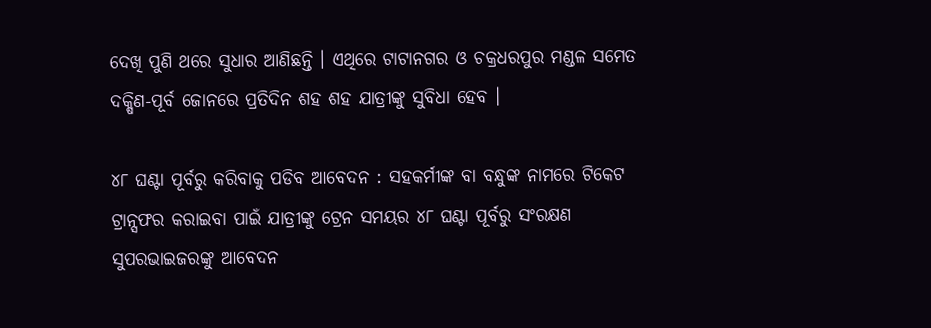ଦେଖି ପୁଣି ଥରେ ସୁଧାର ଆଣିଛନ୍ତି । ଏଥିରେ ଟାଟାନଗର ଓ ଚକ୍ରଧରପୁର ମଣ୍ଡଳ ସମେତ ଦକ୍ଷିଣ-ପୂର୍ବ ଜୋନରେ ପ୍ରତିଦିନ ଶହ ଶହ ଯାତ୍ରୀଙ୍କୁ ସୁବିଧା ହେବ ।

୪୮ ଘଣ୍ଟା ପୂର୍ବରୁ କରିବାକୁ ପଡିବ ଆବେଦନ : ସହକର୍ମୀଙ୍କ ବା ବନ୍ଧୁଙ୍କ ନାମରେ ଟିକେଟ ଟ୍ରାନ୍ସଫର କରାଇବା ପାଇଁ ଯାତ୍ରୀଙ୍କୁ ଟ୍ରେନ ସମୟର ୪୮ ଘଣ୍ଟା ପୂର୍ବରୁ ସଂରକ୍ଷଣ ସୁପରଭାଇଜରଙ୍କୁ ଆବେଦନ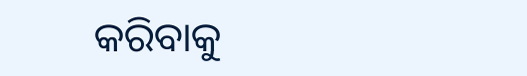କରିବାକୁ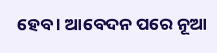ହେବ । ଆବେଦନ ପରେ ନୂଆ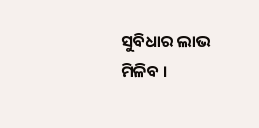ସୁବିଧାର ଲାଭ ମିଳିବ ।